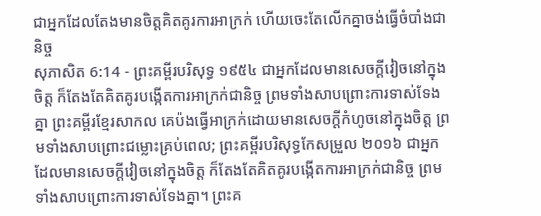ជាអ្នកដែលតែងមានចិត្តគិតគូរការអាក្រក់ ហើយចេះតែលើកគ្នាចង់ធ្វើចំបាំងជានិច្ច
សុភាសិត 6:14 - ព្រះគម្ពីរបរិសុទ្ធ ១៩៥៤ ជាអ្នកដែលមានសេចក្ដីវៀចនៅក្នុងចិត្ត ក៏តែងតែគិតគូរបង្កើតការអាក្រក់ជានិច្ច ព្រមទាំងសាបព្រោះការទាស់ទែងគ្នា ព្រះគម្ពីរខ្មែរសាកល គេប៉ងធ្វើអាក្រក់ដោយមានសេចក្ដីកំហូចនៅក្នុងចិត្ត ព្រមទាំងសាបព្រោះជម្លោះគ្រប់ពេល; ព្រះគម្ពីរបរិសុទ្ធកែសម្រួល ២០១៦ ជាអ្នកដែលមានសេចក្ដីវៀចនៅក្នុងចិត្ត ក៏តែងតែគិតគូរបង្កើតការអាក្រក់ជានិច្ច ព្រមទាំងសាបព្រោះការទាស់ទែងគ្នា។ ព្រះគ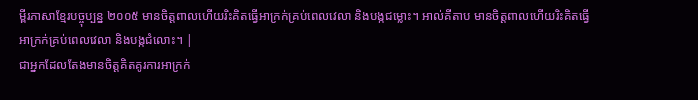ម្ពីរភាសាខ្មែរបច្ចុប្បន្ន ២០០៥ មានចិត្តពាលហើយរិះគិតធ្វើអាក្រក់គ្រប់ពេលវេលា និងបង្កជម្លោះ។ អាល់គីតាប មានចិត្តពាលហើយរិះគិតធ្វើអាក្រក់គ្រប់ពេលវេលា និងបង្កជំលោះ។ |
ជាអ្នកដែលតែងមានចិត្តគិតគូរការអាក្រក់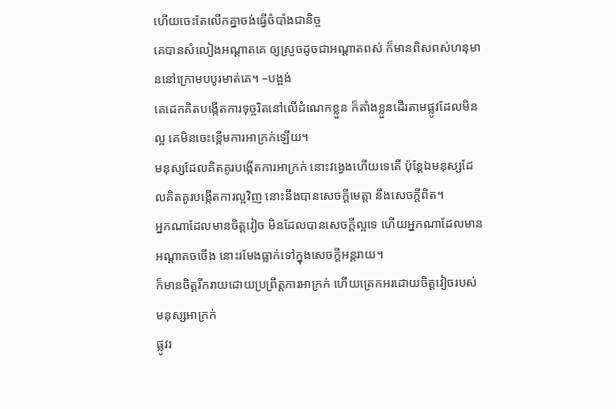ហើយចេះតែលើកគ្នាចង់ធ្វើចំបាំងជានិច្ច
គេបានសំលៀងអណ្តាតគេ ឲ្យស្រួចដូចជាអណ្តាតពស់ ក៏មានពិសពស់ហនុមាននៅក្រោមបបូរមាត់គេ។ –បង្អង់
គេដេកគិតបង្កើតការទុច្ចរិតនៅលើដំណេកខ្លួន ក៏តាំងខ្លួនដើរតាមផ្លូវដែលមិនល្អ គេមិនចេះខ្ពើមការអាក្រក់ឡើយ។
មនុស្សដែលគិតគូរបង្កើតការអាក្រក់ នោះវង្វេងហើយទេតើ ប៉ុន្តែឯមនុស្សដែលគិតគូរបង្កើតការល្អវិញ នោះនឹងបានសេចក្ដីមេត្តា នឹងសេចក្ដីពិត។
អ្នកណាដែលមានចិត្តវៀច មិនដែលបានសេចក្ដីល្អទេ ហើយអ្នកណាដែលមានអណ្តាតចចើង នោះរមែងធ្លាក់ទៅក្នុងសេចក្ដីអន្តរាយ។
ក៏មានចិត្តរីករាយដោយប្រព្រឹត្តការអាក្រក់ ហើយត្រេកអរដោយចិត្តវៀចរបស់មនុស្សអាក្រក់
ផ្លូវរ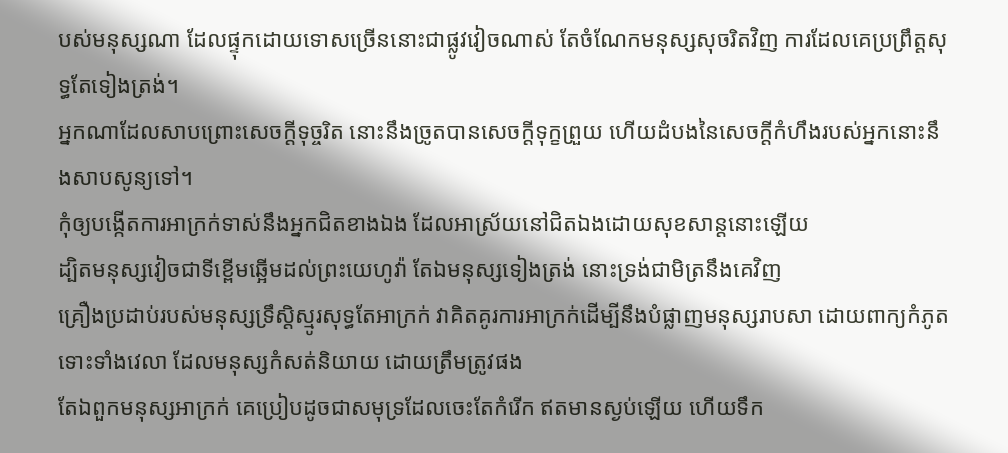បស់មនុស្សណា ដែលផ្ទុកដោយទោសច្រើននោះជាផ្លូវវៀចណាស់ តែចំណែកមនុស្សសុចរិតវិញ ការដែលគេប្រព្រឹត្តសុទ្ធតែទៀងត្រង់។
អ្នកណាដែលសាបព្រោះសេចក្ដីទុច្ចរិត នោះនឹងច្រូតបានសេចក្ដីទុក្ខព្រួយ ហើយដំបងនៃសេចក្ដីកំហឹងរបស់អ្នកនោះនឹងសាបសូន្យទៅ។
កុំឲ្យបង្កើតការអាក្រក់ទាស់នឹងអ្នកជិតខាងឯង ដែលអាស្រ័យនៅជិតឯងដោយសុខសាន្តនោះឡើយ
ដ្បិតមនុស្សវៀចជាទីខ្ពើមឆ្អើមដល់ព្រះយេហូវ៉ា តែឯមនុស្សទៀងត្រង់ នោះទ្រង់ជាមិត្រនឹងគេវិញ
គ្រឿងប្រដាប់របស់មនុស្សទ្រឹស្តិស្មូរសុទ្ធតែអាក្រក់ វាគិតគូរការអាក្រក់ដើម្បីនឹងបំផ្លាញមនុស្សរាបសា ដោយពាក្យកំភូត ទោះទាំងវេលា ដែលមនុស្សកំសត់និយាយ ដោយត្រឹមត្រូវផង
តែឯពួកមនុស្សអាក្រក់ គេប្រៀបដូចជាសមុទ្រដែលចេះតែកំរើក ឥតមានស្ងប់ឡើយ ហើយទឹក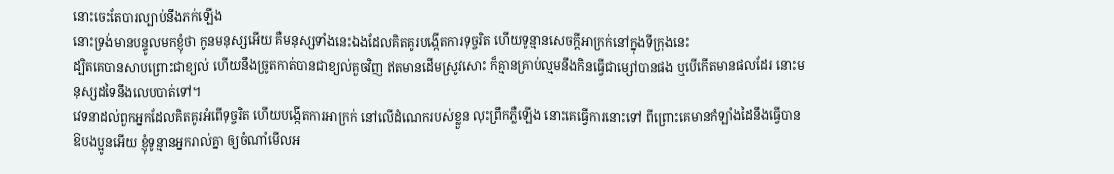នោះចេះតែបារល្បាប់នឹងភក់ឡើង
នោះទ្រង់មានបន្ទូលមកខ្ញុំថា កូនមនុស្សអើយ គឺមនុស្សទាំងនេះឯងដែលគិតគូរបង្កើតការទុច្ចរិត ហើយទូន្មានសេចក្ដីអាក្រក់នៅក្នុងទីក្រុងនេះ
ដ្បិតគេបានសាបព្រោះជាខ្យល់ ហើយនឹងច្រូតកាត់បានជាខ្យល់គួចវិញ ឥតមានដើមស្រូវសោះ ក៏គ្មានគ្រាប់ល្មមនឹងកិនធ្វើជាម្សៅបានផង ឬបើកើតមានផលដែរ នោះមនុស្សដទៃនឹងលេបបាត់ទៅ។
វេទនាដល់ពួកអ្នកដែលគិតគូរអំពើទុច្ចរិត ហើយបង្កើតការអាក្រក់ នៅលើដំណេករបស់ខ្លួន លុះព្រឹកភ្លឺឡើង នោះគេធ្វើការនោះទៅ ពីព្រោះគេមានកំឡាំងដៃនឹងធ្វើបាន
ឱបងប្អូនអើយ ខ្ញុំទូន្មានអ្នករាល់គ្នា ឲ្យចំណាំមើលអ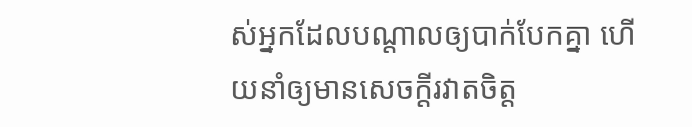ស់អ្នកដែលបណ្តាលឲ្យបាក់បែកគ្នា ហើយនាំឲ្យមានសេចក្ដីរវាតចិត្ត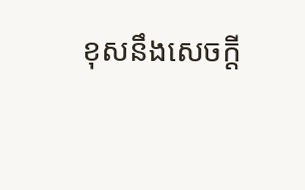ខុសនឹងសេចក្ដី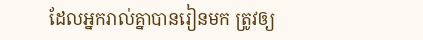ដែលអ្នករាល់គ្នាបានរៀនមក ត្រូវឲ្យ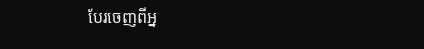បែរចេញពីអ្ន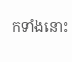កទាំងនោះ